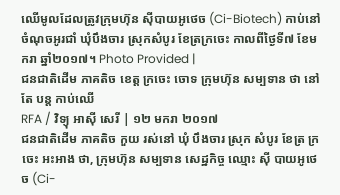ឈើមូលដែលត្រូវក្រុមហ៊ុន ស៊ីបាយអូថេច (Ci-Biotech) កាប់នៅចំណុចអូរជាំ ឃុំបឹងចារ ស្រុកសំបូរ ខែត្រក្រចេះ កាលពីថ្ងៃទី៧ ខែមករា ឆ្នាំ២០១៧។ Photo Provided |
ជនជាតិដើម ភាគតិច ខេត្ត ក្រចេះ ចោទ ក្រុមហ៊ុន សម្បទាន ថា នៅតែ បន្ត កាប់ឈើ
RFA / វិទ្យុ អាស៊ី សេរី | ១២ មករា ២០១៧
ជនជាតិដើម ភាគតិច កួយ រស់នៅ ឃុំ បឹងចារ ស្រុក សំបូរ ខែត្រ ក្រចេះ អះអាង ថា, ក្រុមហ៊ុន សម្បទាន សេដ្ឋកិច្ច ឈ្មោះ ស៊ី បាយអូថេច (Ci-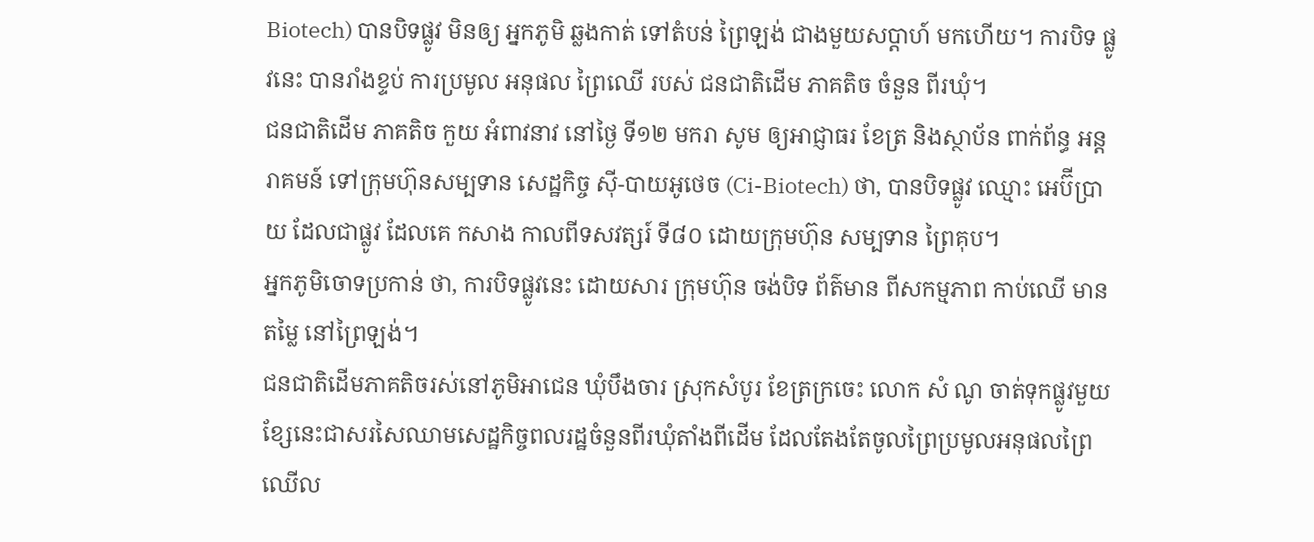Biotech) បានបិទផ្លូវ មិនឲ្យ អ្នកភូមិ ឆ្លងកាត់ ទៅតំបន់ ព្រៃឡង់ ជាងមួយសប្ដាហ៍ មកហើយ។ ការបិទ ផ្លូវនេះ បានរាំងខ្ទប់ ការប្រមូល អនុផល ព្រៃឈើ របស់ ជនជាតិដើម ភាគតិច ចំនួន ពីរឃុំ។
ជនជាតិដើម ភាគតិច កួយ អំពាវនាវ នៅថ្ងៃ ទី១២ មករា សូម ឲ្យអាជ្ញាធរ ខែត្រ និងស្ថាប័ន ពាក់ព័ន្ធ អន្តរាគមន៍ ទៅក្រុមហ៊ុនសម្បទាន សេដ្ឋកិច្ច ស៊ី-បាយអូថេច (Ci-Biotech) ថា, បានបិទផ្លូវ ឈ្មោះ អេប៊ីប្រាយ ដែលជាផ្លូវ ដែលគេ កសាង កាលពីទសវត្សរ៍ ទី៨០ ដោយក្រុមហ៊ុន សម្បទាន ព្រៃគុប។
អ្នកភូមិចោទប្រកាន់ ថា, ការបិទផ្លូវនេះ ដោយសារ ក្រុមហ៊ុន ចង់បិទ ព័ត៌មាន ពីសកម្មភាព កាប់ឈើ មានតម្លៃ នៅព្រៃឡង់។
ជនជាតិដើមភាគតិចរស់នៅភូមិអាជេន ឃុំបឹងចារ ស្រុកសំបូរ ខែត្រក្រចេះ លោក សំ ណូ ចាត់ទុកផ្លូវមួយខ្សែនេះជាសរសៃឈាមសេដ្ឋកិច្ចពលរដ្ឋចំនួនពីរឃុំតាំងពីដើម ដែលតែងតែចូលព្រៃប្រមូលអនុផលព្រៃឈើល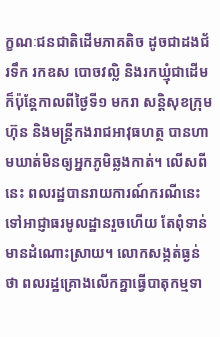ក្ខណៈជនជាតិដើមភាគតិច ដូចជាដងជ័រទឹក រកឧស បោចវល្លិ និងរកឃ្មុំជាដើម ក៏ប៉ុន្តែកាលពីថ្ងៃទី១ មករា សន្តិសុខក្រុមហ៊ុន និងមន្ត្រីកងរាជអាវុធហត្ថ បានហាមឃាត់មិនឲ្យអ្នកភូមិឆ្លងកាត់។ លើសពីនេះ ពលរដ្ឋបានរាយការណ៍ករណីនេះទៅអាជ្ញាធរមូលដ្ឋានរួចហើយ តែពុំទាន់មានដំណោះស្រាយ។ លោកសង្កត់ធ្ងន់ថា ពលរដ្ឋគ្រោងលើកគ្នាធ្វើបាតុកម្មទា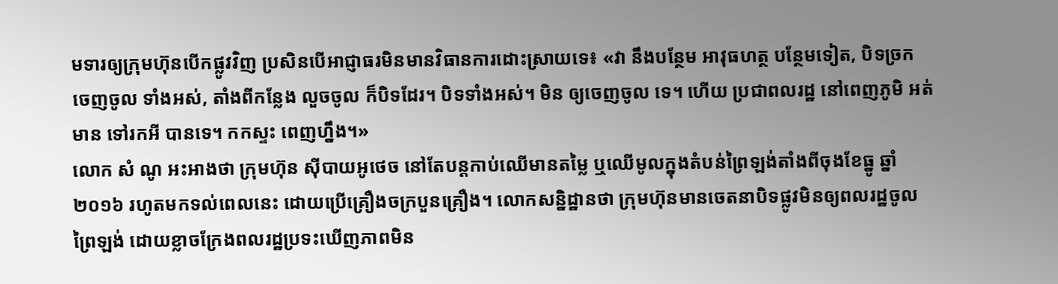មទារឲ្យក្រុមហ៊ុនបើកផ្លូវវិញ ប្រសិនបើអាជ្ញាធរមិនមានវិធានការដោះស្រាយទេ៖ «វា នឹងបន្ថែម អាវុធហត្ថ បន្ថែមទៀត, បិទច្រក ចេញចូល ទាំងអស់, តាំងពីកន្លែង លួចចូល ក៏បិទដែរ។ បិទទាំងអស់។ មិន ឲ្យចេញចូល ទេ។ ហើយ ប្រជាពលរដ្ឋ នៅពេញភូមិ អត់មាន ទៅរកអី បានទេ។ កកស្ទះ ពេញហ្នឹង។»
លោក សំ ណូ អះអាងថា ក្រុមហ៊ុន ស៊ីបាយអូថេច នៅតែបន្តកាប់ឈើមានតម្លៃ ឬឈើមូលក្នុងតំបន់ព្រៃឡង់តាំងពីចុងខែធ្នូ ឆ្នាំ២០១៦ រហូតមកទល់ពេលនេះ ដោយប្រើគ្រឿងចក្របួនគ្រឿង។ លោកសន្និដ្ឋានថា ក្រុមហ៊ុនមានចេតនាបិទផ្លូវមិនឲ្យពលរដ្ឋចូលព្រៃឡង់ ដោយខ្លាចក្រែងពលរដ្ឋប្រទះឃើញភាពមិន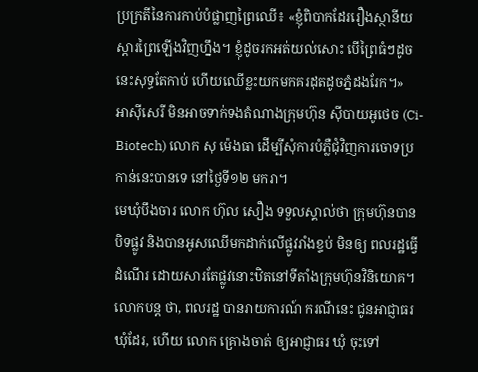ប្រក្រតីនៃការកាប់បំផ្លាញព្រៃឈើ៖ «ខ្ញុំពិបាកដែររឿងស្ថានីយស្ដារព្រៃឡើងវិញហ្នឹង។ ខ្ញុំដូចរកអត់យល់សោះ បើព្រៃធំៗដូចនេះសុទ្ធតែកាប់ ហើយឈើខ្លះយកមកគរដុតដូចភ្នំដងរែក។»
អាស៊ីសេរី មិនអាចទាក់ទងតំណាងក្រុមហ៊ុន ស៊ីបាយអូថេច (Ci-Biotech) លោក សុ ម៉េងធា ដើម្បីសុំការបំភ្លឺជុំវិញការចោទប្រកាន់នេះបានទេ នៅថ្ងៃទី១២ មករា។
មេឃុំបឹងចារ លោក ហ៊ុល សឿង ទទួលស្គាល់ថា ក្រុមហ៊ុនបានបិទផ្លូវ និងបានអូសឈើមកដាក់លើផ្លូវរាំងខ្ទប់ មិនឲ្យ ពលរដ្ឋធ្វើដំណើរ ដោយសារតែផ្លូវនោះឋិតនៅទីតាំងក្រុមហ៊ុនវិនិយោគ។ លោកបន្ត ថា, ពលរដ្ឋ បានរាយការណ៍ ករណីនេះ ជូនអាជ្ញាធរ ឃុំដែរ, ហើយ លោក គ្រោងចាត់ ឲ្យអាជ្ញាធរ ឃុំ ចុះទៅ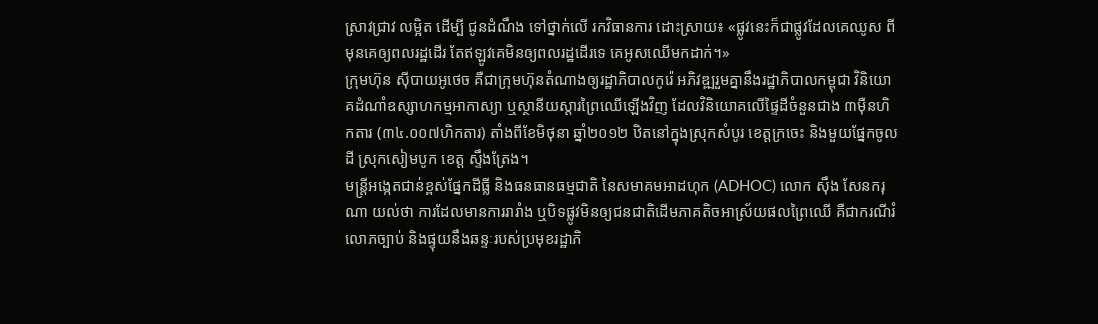ស្រាវជ្រាវ លម្អិត ដើម្បី ជូនដំណឹង ទៅថ្នាក់លើ រកវិធានការ ដោះស្រាយ៖ «ផ្លូវនេះក៏ជាផ្លូវដែលគេឈូស ពីមុនគេឲ្យពលរដ្ឋដើរ តែឥឡូវគេមិនឲ្យពលរដ្ឋដើរទេ គេអូសឈើមកដាក់។»
ក្រុមហ៊ុន ស៊ីបាយអូថេច គឺជាក្រុមហ៊ុនតំណាងឲ្យរដ្ឋាភិបាលកូរ៉េ អភិវឌ្ឍរួមគ្នានឹងរដ្ឋាភិបាលកម្ពុជា វិនិយោគដំណាំឧស្សាហកម្មអាកាស្យា ឬស្ថានីយស្ដារព្រៃឈើឡើងវិញ ដែលវិនិយោគលើផ្ទៃដីចំនួនជាង ៣ម៉ឺនហិកតារ (៣៤.០០៧ហិកតារ) តាំងពីខែមិថុនា ឆ្នាំ២០១២ ឋិតនៅក្នុងស្រុកសំបូរ ខេត្តក្រចេះ និងមួយផ្នែកចូលដី ស្រុកសៀមបូក ខេត្ត ស្ទឹងត្រែង។
មន្ត្រីអង្កេតជាន់ខ្ពស់ផ្នែកដីធ្លី និងធនធានធម្មជាតិ នៃសមាគមអាដហុក (ADHOC) លោក ស៊ឹង សែនករុណា យល់ថា ការដែលមានការរារាំង ឬបិទផ្លូវមិនឲ្យជនជាតិដើមភាគតិចអាស្រ័យផលព្រៃឈើ គឺជាករណីរំលោភច្បាប់ និងផ្ទុយនឹងឆន្ទៈរបស់ប្រមុខរដ្ឋាភិ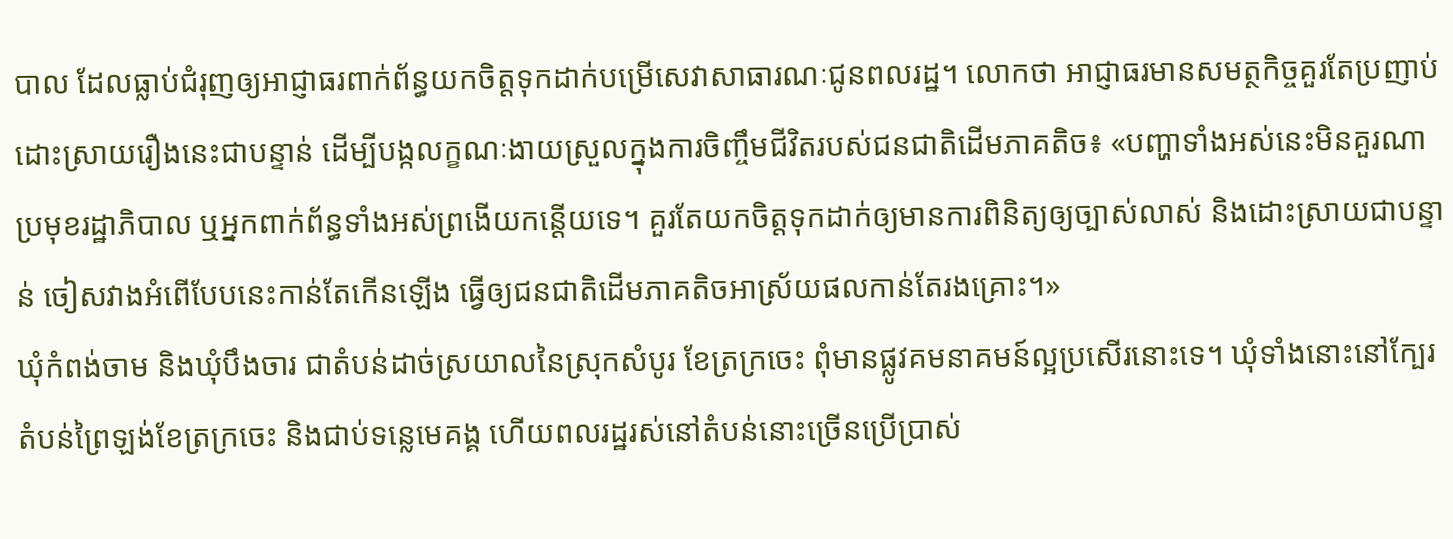បាល ដែលធ្លាប់ជំរុញឲ្យអាជ្ញាធរពាក់ព័ន្ធយកចិត្តទុកដាក់បម្រើសេវាសាធារណៈជូនពលរដ្ឋ។ លោកថា អាជ្ញាធរមានសមត្ថកិច្ចគួរតែប្រញាប់ដោះស្រាយរឿងនេះជាបន្ទាន់ ដើម្បីបង្កលក្ខណៈងាយស្រួលក្នុងការចិញ្ចឹមជីវិតរបស់ជនជាតិដើមភាគតិច៖ «បញ្ហាទាំងអស់នេះមិនគួរណាប្រមុខរដ្ឋាភិបាល ឬអ្នកពាក់ព័ន្ធទាំងអស់ព្រងើយកន្តើយទេ។ គួរតែយកចិត្តទុកដាក់ឲ្យមានការពិនិត្យឲ្យច្បាស់លាស់ និងដោះស្រាយជាបន្ទាន់ ចៀសវាងអំពើបែបនេះកាន់តែកើនឡើង ធ្វើឲ្យជនជាតិដើមភាគតិចអាស្រ័យផលកាន់តែរងគ្រោះ។»
ឃុំកំពង់ចាម និងឃុំបឹងចារ ជាតំបន់ដាច់ស្រយាលនៃស្រុកសំបូរ ខែត្រក្រចេះ ពុំមានផ្លូវគមនាគមន៍ល្អប្រសើរនោះទេ។ ឃុំទាំងនោះនៅក្បែរតំបន់ព្រៃឡង់ខែត្រក្រចេះ និងជាប់ទន្លេមេគង្គ ហើយពលរដ្ឋរស់នៅតំបន់នោះច្រើនប្រើប្រាស់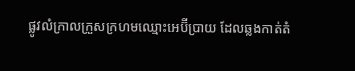ផ្លូវលំក្រាលក្រួសក្រហមឈ្មោះអេប៊ីប្រាយ ដែលឆ្លងកាត់តំ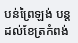បន់ព្រៃឡង់ បន្តដល់ខែត្រកំពង់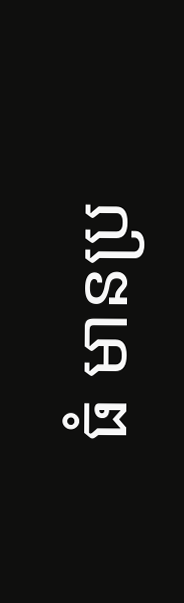ធំ មានប្រ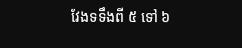វែងទទឹងពី ៥ ទៅ ៦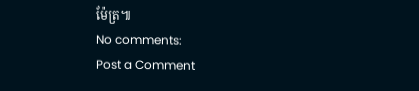ម៉ែត្រ៕
No comments:
Post a Comment